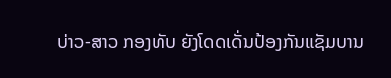ບ່າວ-ສາວ ກອງທັບ ຍັງໂດດເດັ່ນປ້ອງກັນແຊັມບານ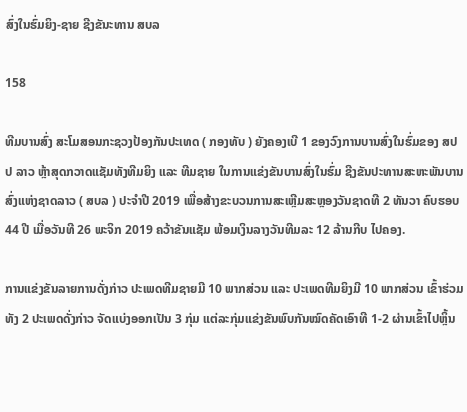ສົ່ງໃນຮົ່ມຍິງ-ຊາຍ ຊີງຂັນະທານ ສບລ

158

ທີມບານສົ່ງ ສະໂມສອນກະຊວງປ້ອງກັນປະເທດ ( ກອງທັບ ) ຍັງຄອງເບີ 1 ຂອງວົງການບານສົ່ງໃນຮົ່ມຂອງ ສປປ ລາວ ຫຼ້າສຸດກວາດແຊັມທັງທີມຍິງ ແລະ ທີມຊາຍ ໃນການແຂ່ງຂັນບານສົ່ງໃນຮົ່ມ ຊີງຂັນປະທານສະຫະພັນບານສົ່ງແຫ່ງຊາດລາວ ( ສບລ ) ປະຈຳປີ 2019 ເພື່ອສ້າງຂະບວນການສະເຫຼີມສະຫຼອງວັນຊາດທີ 2 ທັນວາ ຄົບຮອບ 44 ປີ ເມື່ອວັນທີ 26 ພະຈິກ 2019 ຄວ້າຂັນແຊັມ ພ້ອມເງິນລາງວັນທີມລະ 12 ລ້ານກີບ ໄປຄອງ.

ການແຂ່ງຂັນລາຍການດັ່ງກ່າວ ປະເພດທີມຊາຍມີ 10 ພາກສ່ວນ ແລະ ປະເພດທີມຍິງມີ 10 ພາກສ່ວນ ເຂົ້າຮ່ວມ ທັງ 2 ປະເພດດັ່ງກ່າວ ຈັດແບ່ງອອກເປັນ 3 ກຸ່ມ ແຕ່ລະກຸ່ມແຂ່ງຂັນພົບກັນໝົດຄັດເອົາທີ 1-2 ຜ່ານເຂົ້າໄປຫຼິ້ນ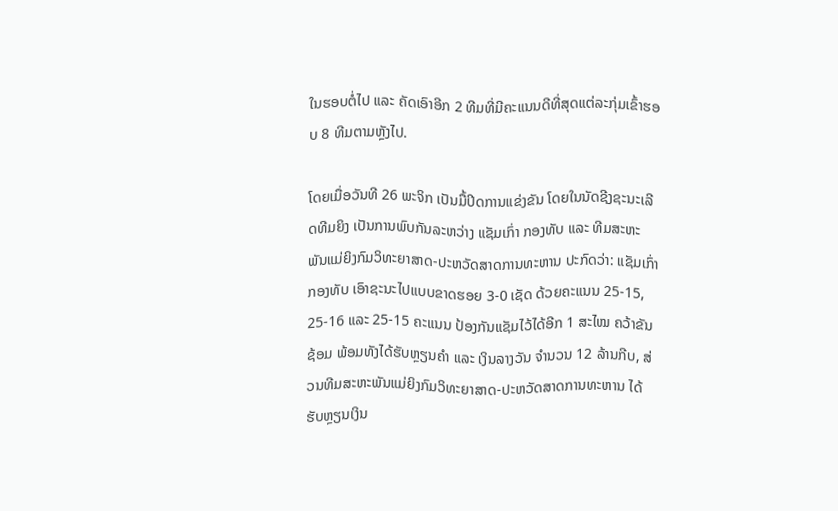ໃນຮອບຕໍ່ໄປ ແລະ ຄັດເອົາອີກ 2 ທີມທີ່ມີຄະແນນດີທີ່ສຸດແຕ່ລະກຸ່ມເຂົ້າຮອບ 8 ທີມຕາມຫຼັງໄປ.

ໂດຍເມື່ອວັນທີ 26 ພະຈິກ ເປັນມື້ປິດການແຂ່ງຂັນ ໂດຍໃນນັດຊີງຊະນະເລີດທີມຍິງ ເປັນການພົບກັນລະຫວ່າງ ແຊັມເກົ່າ ກອງທັບ ແລະ ທີມສະຫະພັນແມ່ຍິງກົມວິທະຍາສາດ-ປະຫວັດສາດການທະຫານ ປະກົດວ່າ: ແຊັມເກົ່າ ກອງທັບ ເອົາຊະນະໄປແບບຂາດຮອຍ 3-0 ເຊັດ ດ້ວຍຄະແນນ 25-15, 25-16 ແລະ 25-15 ຄະແນນ ປ້ອງກັນແຊັມໄວ້ໄດ້ອີກ 1 ສະໄໝ ຄວ້າຂັນຊ້ອມ ພ້ອມທັງໄດ້ຮັບຫຼຽນຄຳ ແລະ ເງິນລາງວັນ ຈຳນວນ 12 ລ້ານກີບ, ສ່ວນທີມສະຫະພັນແມ່ຍິງກົມວິທະຍາສາດ-ປະຫວັດສາດການທະຫານ ໄດ້ຮັບຫຼຽນເງິນ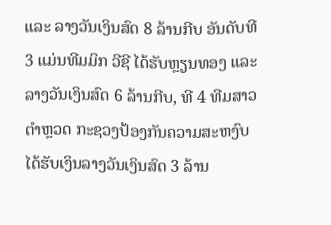ແລະ ລາງວັນເງິນສົດ 8 ລ້ານກີບ ອັນດັບທີ 3 ແມ່ນທີມມິກ ວີຊີ ໄດ້ຮັບຫຼຽນທອງ ແລະ ລາງວັນເງິນສົດ 6 ລ້ານກີບ, ທີ 4 ທີມສາວຕຳຫຼວດ ກະຊວງປ້ອງກັນຄວາມສະຫງົບ ໄດ້ຮັບເງິນລາງວັນເງິນສົດ 3 ລ້ານ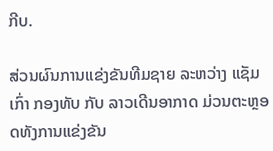ກີບ.

ສ່ວນຜົນການແຂ່ງຂັນທີມຊາຍ ລະຫວ່າງ ແຊັມເກົ່າ ກອງທັບ ກັບ ລາວເດີນອາກາດ ມ່ວນຕະຫຼອດທັງການແຂ່ງຂັນ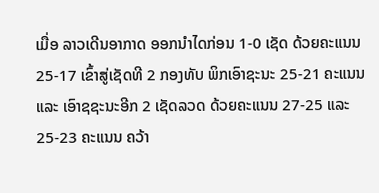ເມື່ອ ລາວເດີນອາກາດ ອອກນຳໄດກ່ອນ 1-0 ເຊັດ ດ້ວຍຄະແນນ 25-17 ເຂົ້າສູ່ເຊັດທີ 2 ກອງທັບ ພິກເອົາຊະນະ 25-21 ຄະແນນ ແລະ ເອົາຊຊະນະອີກ 2 ເຊັດລວດ ດ້ວຍຄະແນນ 27-25 ແລະ 25-23 ຄະແນນ ຄວ້າ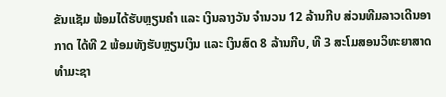ຂັນແຊັມ ພ້ອມໄດ້ຮັບຫຼຽນຄຳ ແລະ ເງິນລາງວັນ ຈຳນວນ 12 ລ້ານກີບ ສ່ວນທີມລາວເດີນອາກາດ ໄດ້ທີ 2 ພ້ອມທັງຮັບຫຼຽນເງິນ ແລະ ເງິນສົດ 8 ລ້ານກີບ, ທີ 3 ສະໂມສອນວິທະຍາສາດທຳມະຊາ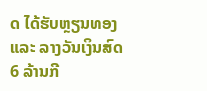ດ ໄດ້ຮັບຫຼຽນທອງ ແລະ ລາງວັນເງິນສົດ 6 ລ້ານກີ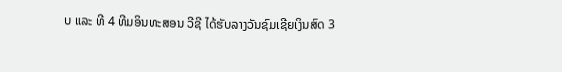ບ ແລະ ທີ 4 ທີມອິນທະສອນ ວີຊີ ໄດ້ຮັບລາງວັນຊົມເຊີຍເງິນສົດ 3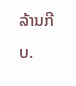ລ້ານກີບ.